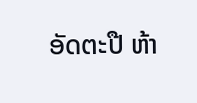ອັດຕະປື ຫ້າ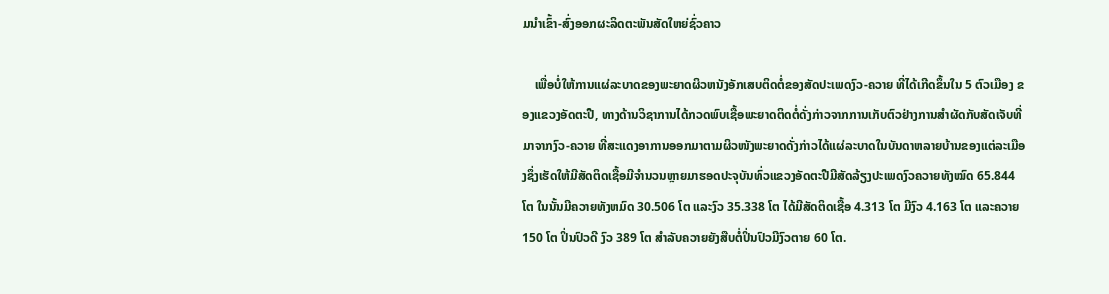ມນໍາເຂົ້າ-ສົ່ງອອກຜະລິດຕະພັນສັດໃຫຍ່ຊົ່ວຄາວ

    ເພື່ອບໍ່ໃຫ້ການແຜ່ລະບາດຂອງພະຍາດຜິວຫນັງອັກເສບຕິດຕໍ່ຂອງສັດປະເພດງົວ-ຄວາຍ ທີ່ໄດ້ເກີດຂຶ້ນໃນ 5 ຕົວເມືອງ ຂອງແຂວງອັດຕະປື, ທາງດ້ານວິຊາການໄດ້ກວດພົບເຊື້ອພະຍາດຕິດຕໍ່ດັ່ງກ່າວຈາກການເກັບຕົວຢ່າງການສຳຜັດກັບສັດເຈັບທີ່ມາຈາກງົວ-ຄວາຍ ທີ່ສະແດງອາການອອກມາຕາມຜິວໜັງພະຍາດດັ່ງກ່າວໄດ້ແຜ່ລະບາດໃນບັນດາຫລາຍບ້ານຂອງແຕ່ລະເມືອງຊຶ່ງເຮັດໃຫ້ມີສັດຕິດເຊື້ອມີຈຳນວນຫຼາຍມາຮອດປະຈຸບັນທົ່ວແຂວງອັດຕະປືມີສັດລ້ຽງປະເພດງົວຄວາຍທັງໝົດ 65.844 ໂຕ ໃນນັ້ນມີຄວາຍທັງຫມົດ 30.506 ໂຕ ແລະງົວ 35.338 ໂຕ ໄດ້ມີສັດຕິດເຊື້ອ 4.313 ໂຕ ມີງົວ 4.163 ໂຕ ແລະຄວາຍ 150 ໂຕ ປິ່ນປົວດີ ງົວ 389 ໂຕ ສຳລັບຄວາຍຍັງສືບຕໍ່ປິ່ນປົວມີງົວຕາຍ 60 ໂຕ.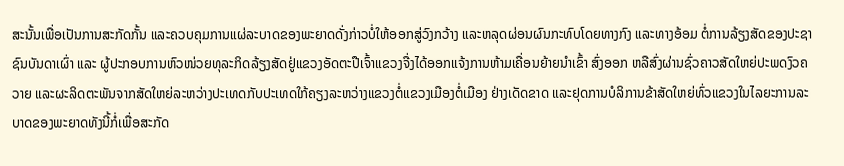ສະນັ້ນເພື່ອເປັນການສະກັດກັ້ນ ແລະຄວບຄຸມການແຜ່ລະບາດຂອງພະຍາດດັ່ງກ່າວບໍ່ໃຫ້ອອກສູ່ວົງກວ້າງ ແລະຫລຸດຜ່ອນຜົນກະທົບໂດຍທາງກົງ ແລະທາງອ້ອມ ຕໍ່ການລ້ຽງສັດຂອງປະຊາຊົນບັນດາເຜົ່າ ແລະ ຜູ້ປະກອບການຫົວໜ່ວຍທຸລະກິດລ້ຽງສັດຢູ່ແຂວງອັດຕະປືເຈົ້າແຂວງຈື່ງໄດ້ອອກແຈ້ງການຫ້າມເຄື່ອນຍ້າຍນຳເຂົ້າ ສົ່ງອອກ ຫລືສົ່ງຜ່ານຊົ່ວຄາວສັດໃຫຍ່ປະພດງົວຄວາຍ ແລະຜະລິດຕະພັນຈາກສັດໃຫຍ່ລະຫວ່າງປະເທດກັບປະເທດໃກ້ຄຽງລະຫວ່າງແຂວງຕໍ່ແຂວງເມືອງຕໍ່ເມືອງ ຢ່າງເດັດຂາດ ແລະຢຸດການບໍລິການຂ້າສັດໃຫຍ່ທົ່ວແຂວງໃນໄລຍະການລະບາດຂອງພະຍາດທັງນີ້ກໍ່ເພື່ອສະກັດ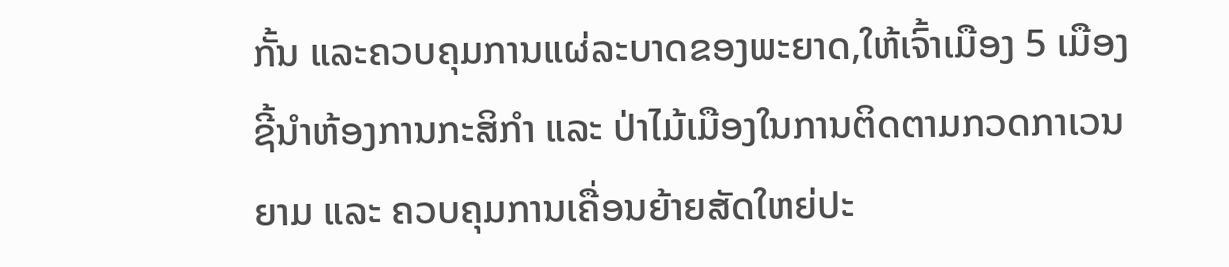ກັ້ນ ແລະຄວບຄຸມການແຜ່ລະບາດຂອງພະຍາດ,ໃຫ້ເຈົ້າເມືອງ 5 ເມືອງ ຊີ້ນໍາຫ້ອງການກະສິກຳ ແລະ ປ່າໄມ້ເມືອງໃນການຕິດຕາມກວດກາເວນຍາມ ແລະ ຄວບຄຸມການເຄື່ອນຍ້າຍສັດໃຫຍ່ປະ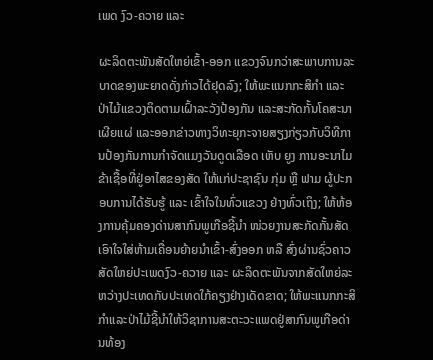ເພດ ງົວ-ຄວາຍ ແລະ

ຜະລິດຕະພັນສັດໃຫຍ່ເຂົ້າ-ອອກ ແຂວງຈົນກວ່າສະພາບການລະບາດຂອງພະຍາດດັ່ງກ່າວໄດ້ຢຸດລົງ; ໃຫ້ພະແນກກະສິກຳ ແລະ ປ່າໄມ້ແຂວງຕິດຕາມເຝົ້າລະວັງປ້ອງກັນ ແລະສະກັດກັ້ນໂຄສະນາເຜີຍແຜ່ ແລະອອກຂ່າວທາງວິທະຍຸກະຈາຍສຽງກ່ຽວກັບວິທີການປ້ອງກັນການກຳຈັດແມງວັນດູດເລືອດ ເຫັບ ຍູງ ການອະນາໄມຂ້າເຊື້ອທີ່ຢູ່ອາໄສຂອງສັດ ໃຫ້ແກ່ປະຊາຊົນ ກຸ່ມ ຫຼື ຟາມ ຜູ້ປະກອບການໄດ້ຮັບຮູ້ ແລະ ເຂົ້າໃຈໃນທົ່ວແຂວງ ຢ່າງທົ່ວເຖິງ; ໃຫ້ຫ້ອງການຄຸ້ມຄອງດ່ານສາກົນພູເກືອຊີ້ນໍາ ໜ່ວຍງານສະກັດກັ້ນສັດເອົາໃຈໃສ່ຫ້າມເຄື່ອນຍ້າຍນຳເຂົ້າ-ສົ່ງອອກ ຫລື ສົ່ງຜ່ານຊົ່ວຄາວສັດໃຫຍ່ປະເພດງົວ-ຄວາຍ ແລະ ຜະລິດຕະພັນຈາກສັດໃຫຍ່ລະຫວ່າງປະເທດກັບປະເທດໃກ້ຄຽງຢ່າງເດັດຂາດ; ໃຫ້ພະແນກກະສິກຳແລະປ່າໄມ້ຊີ້ນໍາໃຫ້ວິຊາການສະຕະວະແພດຢູ່ສາກົນພູເກືອດ່ານທ້ອງ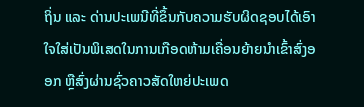ຖິ່ນ ແລະ ດ່ານປະເພນີທີ່ຂຶ້ນກັບຄວາມຮັບຜິດຊອບໄດ້ເອົາໃຈໃສ່ເປັນພິເສດໃນການເກືອດຫ້າມເຄື່ອນຍ້າຍນຳເຂົ້າສົ່ງອອກ ຫຼືສົ່ງຜ່ານຊົ່ວຄາວສັດໃຫຍ່ປະເພດ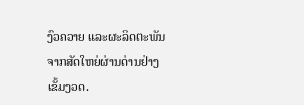ງົວຄວາຍ ແລະຜະລິດຕະພັນຈາກສັດໃຫຍ່ຜ່ານດ່ານຢ່າງເຂັ້ມງວດ.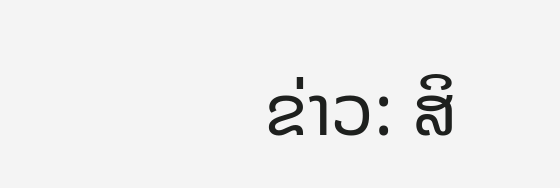ຂ່າວ: ສິ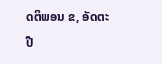ດຕິພອນ ຂ, ອັດຕະປື